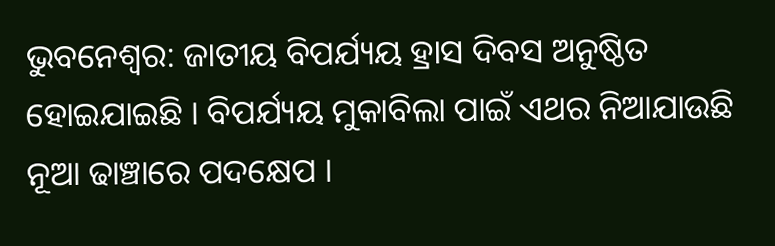ଭୁବନେଶ୍ବର: ଜାତୀୟ ବିପର୍ଯ୍ୟୟ ହ୍ରାସ ଦିବସ ଅନୁଷ୍ଠିତ ହୋଇଯାଇଛି । ବିପର୍ଯ୍ୟୟ ମୁକାବିଲା ପାଇଁ ଏଥର ନିଆଯାଉଛି ନୂଆ ଢାଞ୍ଚାରେ ପଦକ୍ଷେପ ।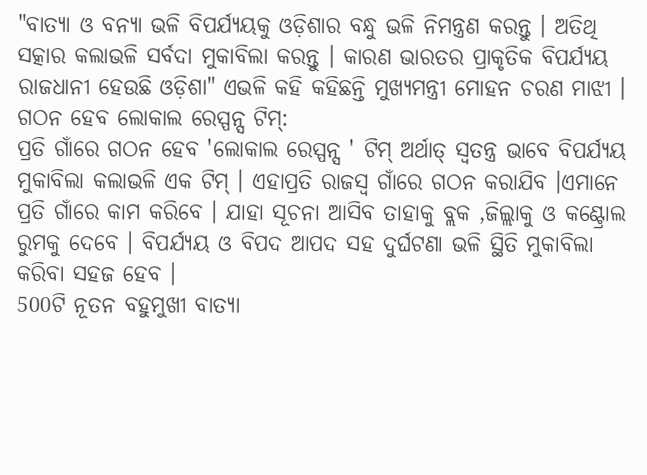"ବାତ୍ୟା ଓ ବନ୍ୟା ଭଳି ବିପର୍ଯ୍ୟୟକୁ ଓଡ଼ିଶାର ବନ୍ଧୁ ଭଳି ନିମନ୍ତ୍ରଣ କରନ୍ତୁ । ଅତିଥି ସତ୍କାର କଲାଭଳି ସର୍ବଦା ମୁକାବିଲା କରନ୍ତୁ । କାରଣ ଭାରତର ପ୍ରାକୃତିକ ବିପର୍ଯ୍ୟୟ ରାଜଧାନୀ ହେଉଛି ଓଡ଼ିଶା" ଏଭଳି କହି କହିଛନ୍ତି ମୁଖ୍ୟମନ୍ତ୍ରୀ ମୋହନ ଚରଣ ମାଝୀ ।
ଗଠନ ହେବ ଲୋକାଲ ରେସ୍ପନ୍ସ ଟିମ୍:
ପ୍ରତି ଗାଁରେ ଗଠନ ହେବ 'ଲୋକାଲ ରେସ୍ପନ୍ସ ' ଟିମ୍ ଅର୍ଥାତ୍ ସ୍ବତନ୍ତ୍ର ଭାବେ ବିପର୍ଯ୍ୟୟ ମୁକାବିଲା କଲାଭଳି ଏକ ଟିମ୍ । ଏହାପ୍ରତି ରାଜସ୍ବ ଗାଁରେ ଗଠନ କରାଯିବ ।ଏମାନେ ପ୍ରତି ଗାଁରେ କାମ କରିବେ । ଯାହା ସୂଚନା ଆସିବ ତାହାକୁ ବ୍ଲକ ,ଜିଲ୍ଲାକୁ ଓ କଣ୍ଟ୍ରୋଲ ରୁମକୁ ଦେବେ । ବିପର୍ଯ୍ୟୟ ଓ ବିପଦ ଆପଦ ସହ ଦୁର୍ଘଟଣା ଭଳି ସ୍ଥିତି ମୁକାବିଲା କରିବା ସହଜ ହେବ ।
500ଟି ନୂତନ ବହୁମୁଖୀ ବାତ୍ୟା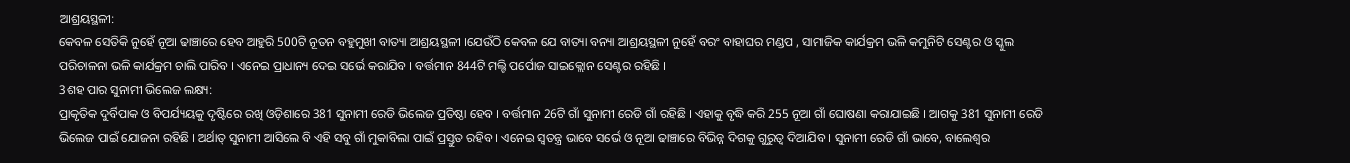ଆଶ୍ରୟସ୍ଥଳୀ:
କେବଳ ସେତିକି ନୁହେଁ ନୂଆ ଢାଞ୍ଚାରେ ହେବ ଆହୁରି 500ଟି ନୂତନ ବହୁମୁଖୀ ବାତ୍ୟା ଆଶ୍ରୟସ୍ଥଳୀ ।ଯେଉଁଠି କେବଳ ଯେ ବାତ୍ୟା ବନ୍ୟା ଆଶ୍ରୟସ୍ଥଳୀ ନୁହେଁ ବରଂ ବାହାଘର ମଣ୍ଡପ , ସାମାଜିକ କାର୍ଯକ୍ରମ ଭଳି କମୁନିଟି ସେଣ୍ଟର ଓ ସ୍କୁଲ ପରିଚାଳନା ଭଳି କାର୍ଯକ୍ରମ ଚାଲି ପାରିବ । ଏନେଇ ପ୍ରାଧାନ୍ୟ ଦେଇ ସର୍ଭେ କରାଯିବ । ବର୍ତ୍ତମାନ 844ଟି ମଲ୍ଟି ପର୍ପୋଜ ସାଇକ୍ଲୋନ ସେଣ୍ଟର ରହିଛି ।
3ଶହ ପାର ସୁନାମୀ ଭିଲେଜ ଲକ୍ଷ୍ୟ:
ପ୍ରାକୃତିକ ଦୁର୍ବିପାକ ଓ ବିପର୍ଯ୍ୟୟକୁ ଦୃଷ୍ଟିରେ ରଖି ଓଡ଼ିଶାରେ 381 ସୁନାମୀ ରେଡି ଭିଲେଜ ପ୍ରତିଷ୍ଠା ହେବ । ବର୍ତ୍ତମାନ 26ଟି ଗାଁ ସୁନାମୀ ରେଡି ଗାଁ ରହିଛି । ଏହାକୁ ବୃଦ୍ଧି କରି 255 ନୂଆ ଗାଁ ଘୋଷଣା କରାଯାଇଛି । ଆଗକୁ 381 ସୁନାମୀ ରେଡି ଭିଲେଜ ପାଇଁ ଯୋଜନା ରହିଛି । ଅର୍ଥାତ୍ ସୁନାମୀ ଆସିଲେ ବି ଏହି ସବୁ ଗାଁ ମୁକାବିଲା ପାଇଁ ପ୍ରସ୍ତୁତ ରହିବ । ଏନେଇ ସ୍ବତନ୍ତ୍ର ଭାବେ ସର୍ଭେ ଓ ନୂଆ ଢାଞ୍ଚାରେ ବିଭିନ୍ନ ଦିଗକୁ ଗୁରୁତ୍ବ ଦିଆଯିବ । ସୁନାମୀ ରେଡି ଗାଁ ଭାବେ, ବାଲେଶ୍ବର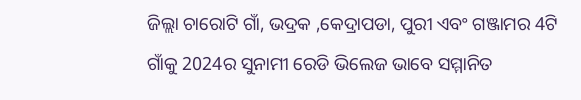ଜିଲ୍ଲା ଚାରୋଟି ଗାଁ, ଭଦ୍ରକ ,କେଦ୍ରାପଡା, ପୁରୀ ଏବଂ ଗଞ୍ଜାମର 4ଟି ଗାଁକୁ 2024ର ସୁନାମୀ ରେଡି ଭିଲେଜ ଭାବେ ସମ୍ମାନିତ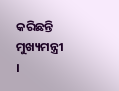କରିଛନ୍ତି ମୁଖ୍ୟମନ୍ତ୍ରୀ ।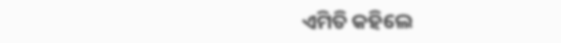ଏମିତି କହିଲେ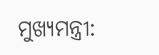ମୁଖ୍ୟମନ୍ତ୍ରୀ: